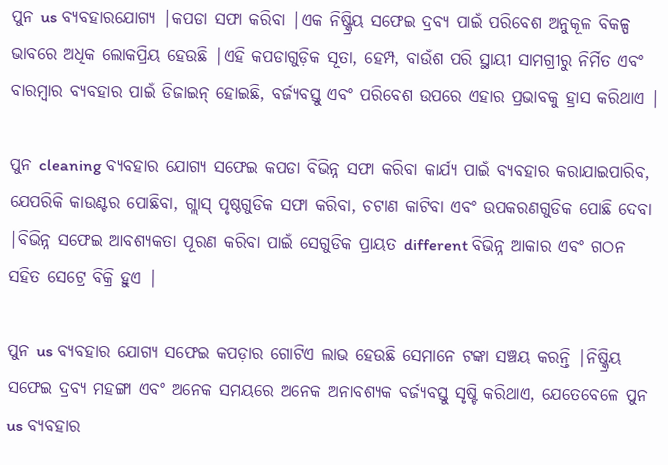ପୁନ us ବ୍ୟବହାରଯୋଗ୍ୟ |କପଡା ସଫା କରିବା |ଏକ ନିଷ୍କ୍ରିୟ ସଫେଇ ଦ୍ରବ୍ୟ ପାଇଁ ପରିବେଶ ଅନୁକୂଳ ବିକଳ୍ପ ଭାବରେ ଅଧିକ ଲୋକପ୍ରିୟ ହେଉଛି |ଏହି କପଡାଗୁଡ଼ିକ ସୂତା, ହେମ୍ପ, ବାଉଁଶ ପରି ସ୍ଥାୟୀ ସାମଗ୍ରୀରୁ ନିର୍ମିତ ଏବଂ ବାରମ୍ବାର ବ୍ୟବହାର ପାଇଁ ଡିଜାଇନ୍ ହୋଇଛି, ବର୍ଜ୍ୟବସ୍ତୁ ଏବଂ ପରିବେଶ ଉପରେ ଏହାର ପ୍ରଭାବକୁ ହ୍ରାସ କରିଥାଏ |

ପୁନ cleaning ବ୍ୟବହାର ଯୋଗ୍ୟ ସଫେଇ କପଡା ବିଭିନ୍ନ ସଫା କରିବା କାର୍ଯ୍ୟ ପାଇଁ ବ୍ୟବହାର କରାଯାଇପାରିବ, ଯେପରିକି କାଉଣ୍ଟର ପୋଛିବା, ଗ୍ଲାସ୍ ପୃଷ୍ଠଗୁଡିକ ସଫା କରିବା, ଚଟାଣ କାଟିବା ଏବଂ ଉପକରଣଗୁଡିକ ପୋଛି ଦେବା |ବିଭିନ୍ନ ସଫେଇ ଆବଶ୍ୟକତା ପୂରଣ କରିବା ପାଇଁ ସେଗୁଡିକ ପ୍ରାୟତ different ବିଭିନ୍ନ ଆକାର ଏବଂ ଗଠନ ସହିତ ସେଟ୍ରେ ବିକ୍ରି ହୁଏ |

ପୁନ us ବ୍ୟବହାର ଯୋଗ୍ୟ ସଫେଇ କପଡ଼ାର ଗୋଟିଏ ଲାଭ ହେଉଛି ସେମାନେ ଟଙ୍କା ସଞ୍ଚୟ କରନ୍ତି |ନିଷ୍କ୍ରିୟ ସଫେଇ ଦ୍ରବ୍ୟ ମହଙ୍ଗା ଏବଂ ଅନେକ ସମୟରେ ଅନେକ ଅନାବଶ୍ୟକ ବର୍ଜ୍ୟବସ୍ତୁ ସୃଷ୍ଟି କରିଥାଏ, ଯେତେବେଳେ ପୁନ us ବ୍ୟବହାର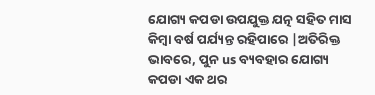ଯୋଗ୍ୟ କପଡା ଉପଯୁକ୍ତ ଯତ୍ନ ସହିତ ମାସ କିମ୍ବା ବର୍ଷ ପର୍ଯ୍ୟନ୍ତ ରହିପାରେ |ଅତିରିକ୍ତ ଭାବରେ, ପୁନ us ବ୍ୟବହାର ଯୋଗ୍ୟ କପଡା ଏକ ଥର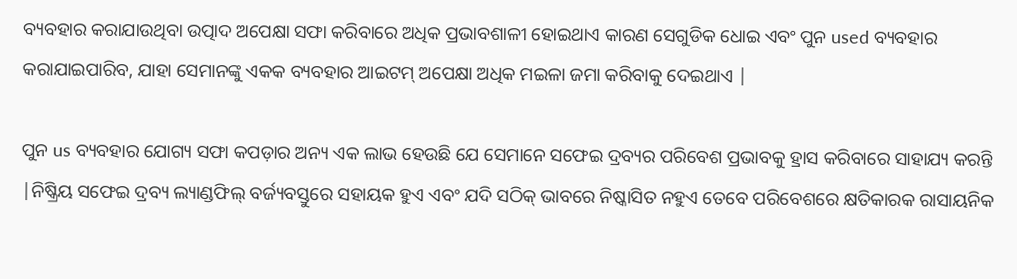ବ୍ୟବହାର କରାଯାଉଥିବା ଉତ୍ପାଦ ଅପେକ୍ଷା ସଫା କରିବାରେ ଅଧିକ ପ୍ରଭାବଶାଳୀ ହୋଇଥାଏ କାରଣ ସେଗୁଡିକ ଧୋଇ ଏବଂ ପୁନ used ବ୍ୟବହାର କରାଯାଇପାରିବ, ଯାହା ସେମାନଙ୍କୁ ଏକକ ବ୍ୟବହାର ଆଇଟମ୍ ଅପେକ୍ଷା ଅଧିକ ମଇଳା ଜମା କରିବାକୁ ଦେଇଥାଏ |

ପୁନ us ବ୍ୟବହାର ଯୋଗ୍ୟ ସଫା କପଡ଼ାର ଅନ୍ୟ ଏକ ଲାଭ ହେଉଛି ଯେ ସେମାନେ ସଫେଇ ଦ୍ରବ୍ୟର ପରିବେଶ ପ୍ରଭାବକୁ ହ୍ରାସ କରିବାରେ ସାହାଯ୍ୟ କରନ୍ତି |ନିଷ୍କ୍ରିୟ ସଫେଇ ଦ୍ରବ୍ୟ ଲ୍ୟାଣ୍ଡଫିଲ୍ ବର୍ଜ୍ୟବସ୍ତୁରେ ସହାୟକ ହୁଏ ଏବଂ ଯଦି ସଠିକ୍ ଭାବରେ ନିଷ୍କାସିତ ନହୁଏ ତେବେ ପରିବେଶରେ କ୍ଷତିକାରକ ରାସାୟନିକ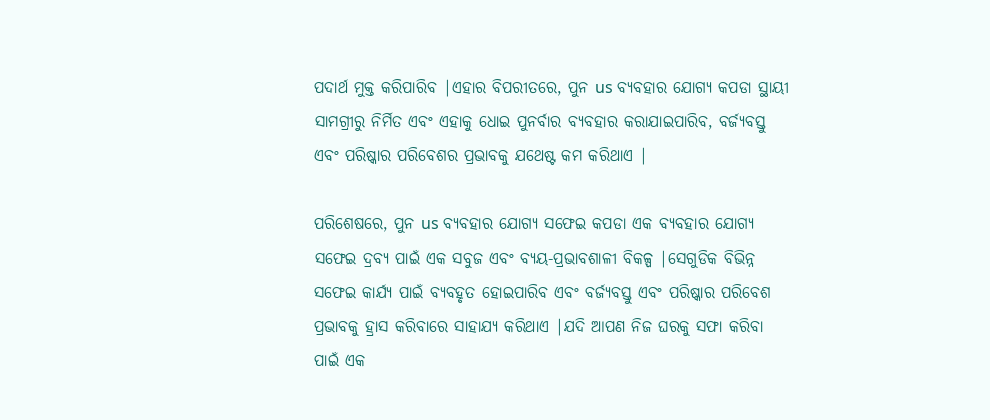ପଦାର୍ଥ ମୁକ୍ତ କରିପାରିବ |ଏହାର ବିପରୀତରେ, ପୁନ us ବ୍ୟବହାର ଯୋଗ୍ୟ କପଡା ସ୍ଥାୟୀ ସାମଗ୍ରୀରୁ ନିର୍ମିତ ଏବଂ ଏହାକୁ ଧୋଇ ପୁନର୍ବାର ବ୍ୟବହାର କରାଯାଇପାରିବ, ବର୍ଜ୍ୟବସ୍ତୁ ଏବଂ ପରିଷ୍କାର ପରିବେଶର ପ୍ରଭାବକୁ ଯଥେଷ୍ଟ କମ କରିଥାଏ |

ପରିଶେଷରେ, ପୁନ us ବ୍ୟବହାର ଯୋଗ୍ୟ ସଫେଇ କପଡା ଏକ ବ୍ୟବହାର ଯୋଗ୍ୟ ସଫେଇ ଦ୍ରବ୍ୟ ପାଇଁ ଏକ ସବୁଜ ଏବଂ ବ୍ୟୟ-ପ୍ରଭାବଶାଳୀ ବିକଳ୍ପ |ସେଗୁଡିକ ବିଭିନ୍ନ ସଫେଇ କାର୍ଯ୍ୟ ପାଇଁ ବ୍ୟବହୃତ ହୋଇପାରିବ ଏବଂ ବର୍ଜ୍ୟବସ୍ତୁ ଏବଂ ପରିଷ୍କାର ପରିବେଶ ପ୍ରଭାବକୁ ହ୍ରାସ କରିବାରେ ସାହାଯ୍ୟ କରିଥାଏ |ଯଦି ଆପଣ ନିଜ ଘରକୁ ସଫା କରିବା ପାଇଁ ଏକ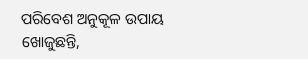ପରିବେଶ ଅନୁକୂଳ ଉପାୟ ଖୋଜୁଛନ୍ତି,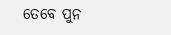ତେବେ ପୁନ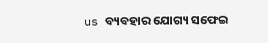us ବ୍ୟବହାର ଯୋଗ୍ୟ ସଫେଇ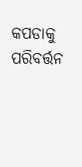କପଡାକୁ ପରିବର୍ତ୍ତନ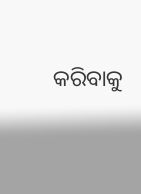କରିବାକୁ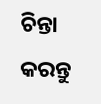ଚିନ୍ତା କରନ୍ତୁ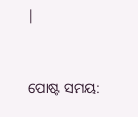|


ପୋଷ୍ଟ ସମୟ: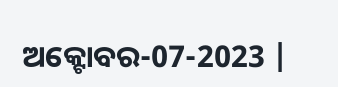ଅକ୍ଟୋବର-07-2023 |